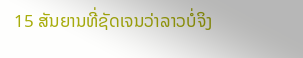15 ສັນຍານທີ່ຊັດເຈນວ່າລາວບໍ່ຈິງ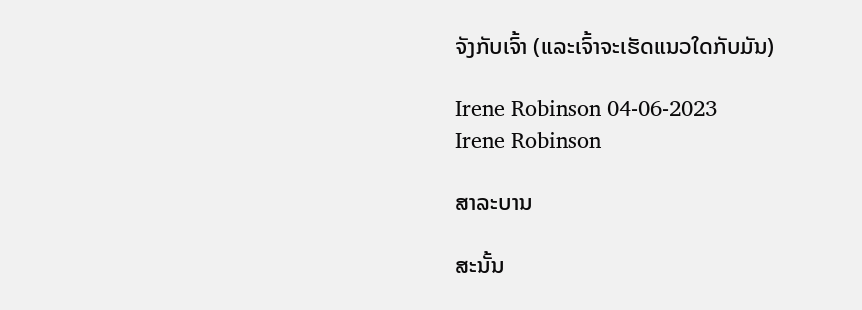ຈັງກັບເຈົ້າ (ແລະເຈົ້າຈະເຮັດແນວໃດກັບມັນ)

Irene Robinson 04-06-2023
Irene Robinson

ສາລະບານ

ສະນັ້ນ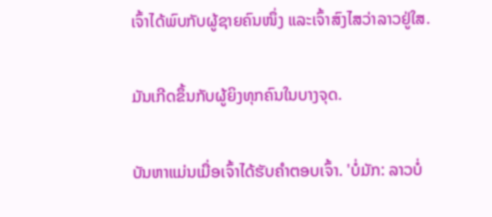ເຈົ້າໄດ້ພົບກັບຜູ້ຊາຍຄົນໜຶ່ງ ແລະເຈົ້າສົງໄສວ່າລາວຢູ່ໃສ.

ມັນເກີດຂຶ້ນກັບຜູ້ຍິງທຸກຄົນໃນບາງຈຸດ.

ບັນຫາແມ່ນເມື່ອເຈົ້າໄດ້ຮັບຄຳຕອບເຈົ້າ. 'ບໍ່ມັກ: ລາວບໍ່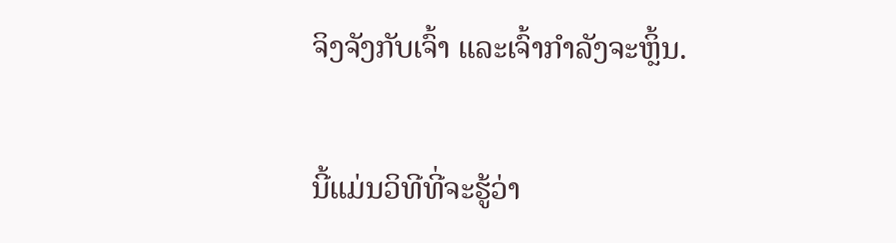ຈິງຈັງກັບເຈົ້າ ແລະເຈົ້າກຳລັງຈະຫຼິ້ນ.

ນີ້ແມ່ນວິທີທີ່ຈະຮູ້ວ່າ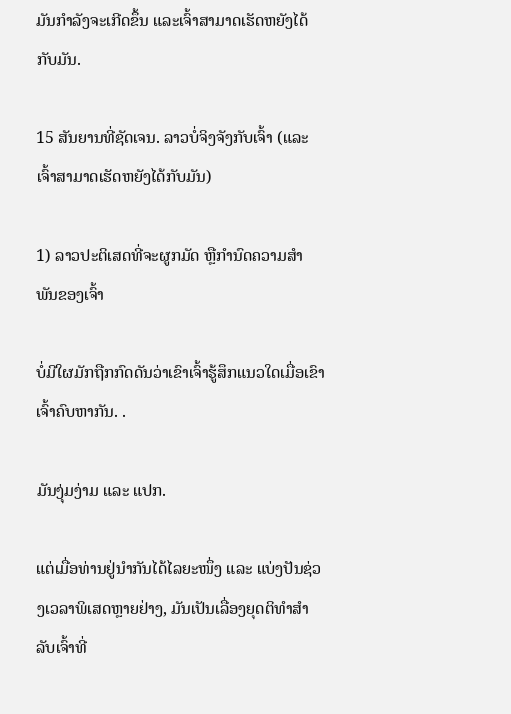ມັນກຳລັງຈະເກີດຂຶ້ນ ແລະເຈົ້າສາມາດເຮັດຫຍັງໄດ້ກັບມັນ.

15 ສັນຍານທີ່ຊັດເຈນ. ລາວບໍ່ຈິງຈັງກັບເຈົ້າ (ແລະເຈົ້າສາມາດເຮັດຫຍັງໄດ້ກັບມັນ)

1) ລາວປະຕິເສດທີ່ຈະຜູກມັດ ຫຼືກຳນົດຄວາມສຳພັນຂອງເຈົ້າ

ບໍ່ມີໃຜມັກຖືກກົດດັນວ່າເຂົາເຈົ້າຮູ້ສຶກແນວໃດເມື່ອເຂົາເຈົ້າຄົບຫາກັນ. .

ມັນງຸ່ມງ່າມ ແລະ ແປກ.

ແຕ່ເມື່ອທ່ານຢູ່ນຳກັນໄດ້ໄລຍະໜຶ່ງ ແລະ ແບ່ງປັນຊ່ວງເວລາພິເສດຫຼາຍຢ່າງ, ມັນເປັນເລື່ອງຍຸດຕິທຳສຳລັບເຈົ້າທີ່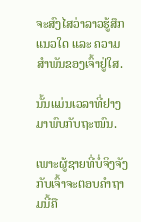ຈະສົງໄສວ່າລາວຮູ້ສຶກແນວໃດ ແລະ ຄວາມສຳພັນຂອງເຈົ້າຢູ່ໃສ.

ນັ້ນແມ່ນເວລາທີ່ຢາງມາພົບກັບຖະໜົນ.

ເພາະຜູ້ຊາຍທີ່ບໍ່ຈິງຈັງກັບເຈົ້າຈະຕອບຄຳຖາມນີ້ຄື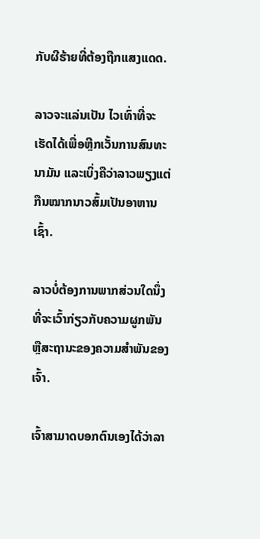ກັບຜີຮ້າຍທີ່ຕ້ອງຖືກແສງແດດ.

ລາວຈະແລ່ນເປັນ ໄວເທົ່າທີ່ຈະເຮັດໄດ້ເພື່ອຫຼີກເວັ້ນການສົນທະນາມັນ ແລະເບິ່ງຄືວ່າລາວພຽງແຕ່ກືນໝາກນາວສົ້ມເປັນອາຫານເຊົ້າ.

ລາວບໍ່ຕ້ອງການພາກສ່ວນໃດນຶ່ງທີ່ຈະເວົ້າກ່ຽວກັບຄວາມຜູກພັນ ຫຼືສະຖານະຂອງຄວາມສຳພັນຂອງເຈົ້າ.

ເຈົ້າສາມາດບອກຕົນເອງໄດ້ວ່າລາ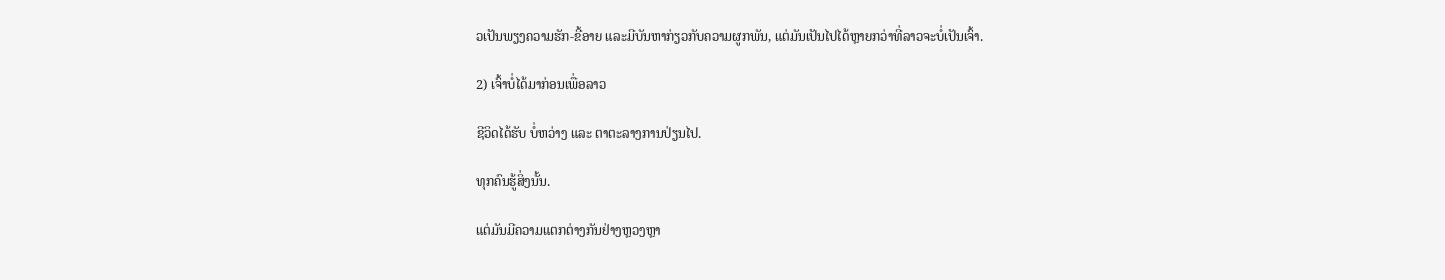ວເປັນພຽງຄວາມຮັກ-ຂີ້ອາຍ ແລະມີບັນຫາກ່ຽວກັບຄວາມຜູກພັນ, ແຕ່ມັນເປັນໄປໄດ້ຫຼາຍກວ່າທີ່ລາວຈະບໍ່ເປັນເຈົ້າ.

2) ເຈົ້າບໍ່ໄດ້ມາກ່ອນເພື່ອລາວ

ຊີວິດໄດ້ຮັບ ບໍ່ຫວ່າງ ແລະ ຕາຕະລາງການປ່ຽນໄປ.

ທຸກຄົນຮູ້ສິ່ງນັ້ນ.

ແຕ່ມັນມີຄວາມແຕກຕ່າງກັນຢ່າງຫຼວງຫຼາ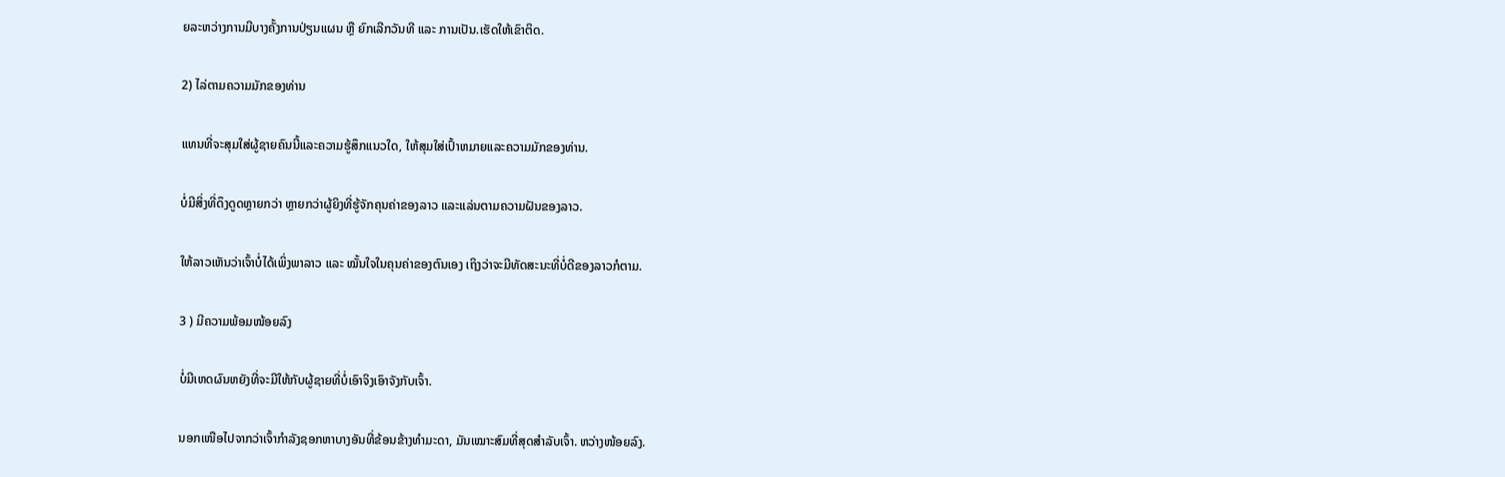ຍລະຫວ່າງການມີບາງຄັ້ງການປ່ຽນແຜນ ຫຼື ຍົກເລີກວັນທີ ແລະ ການເປັນ.ເຮັດໃຫ້ເຂົາຕິດ.

2) ໄລ່ຕາມຄວາມມັກຂອງທ່ານ

ແທນທີ່ຈະສຸມໃສ່ຜູ້ຊາຍຄົນນີ້ແລະຄວາມຮູ້ສຶກແນວໃດ, ໃຫ້ສຸມໃສ່ເປົ້າຫມາຍແລະຄວາມມັກຂອງທ່ານ.

ບໍ່ມີສິ່ງທີ່ດຶງດູດຫຼາຍກວ່າ ຫຼາຍກວ່າຜູ້ຍິງທີ່ຮູ້ຈັກຄຸນຄ່າຂອງລາວ ແລະແລ່ນຕາມຄວາມຝັນຂອງລາວ.

ໃຫ້ລາວເຫັນວ່າເຈົ້າບໍ່ໄດ້ເພິ່ງພາລາວ ແລະ ໝັ້ນໃຈໃນຄຸນຄ່າຂອງຕົນເອງ ເຖິງວ່າຈະມີທັດສະນະທີ່ບໍ່ດີຂອງລາວກໍຕາມ.

3 ) ມີຄວາມພ້ອມໜ້ອຍລົງ

ບໍ່ມີເຫດຜົນຫຍັງທີ່ຈະມີໃຫ້ກັບຜູ້ຊາຍທີ່ບໍ່ເອົາຈິງເອົາຈັງກັບເຈົ້າ.

ນອກເໜືອໄປຈາກວ່າເຈົ້າກຳລັງຊອກຫາບາງອັນທີ່ຂ້ອນຂ້າງທຳມະດາ, ມັນເໝາະສົມທີ່ສຸດສຳລັບເຈົ້າ. ຫວ່າງໜ້ອຍລົງ.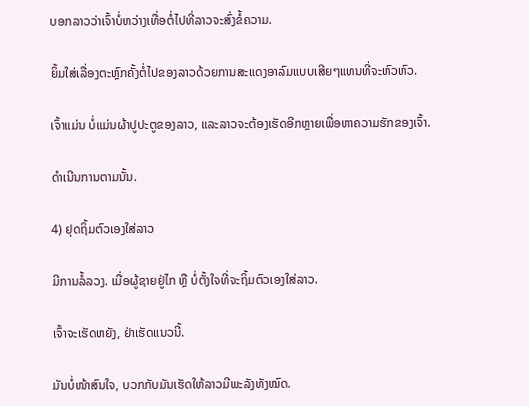ບອກລາວວ່າເຈົ້າບໍ່ຫວ່າງເທື່ອຕໍ່ໄປທີ່ລາວຈະສົ່ງຂໍ້ຄວາມ.

ຍິ້ມໃສ່ເລື່ອງຕະຫຼົກຄັ້ງຕໍ່ໄປຂອງລາວດ້ວຍການສະແດງອາລົມແບບເສີຍໆແທນທີ່ຈະຫົວຫົວ.

ເຈົ້າແມ່ນ ບໍ່ແມ່ນຜ້າປູປະຕູຂອງລາວ, ແລະລາວຈະຕ້ອງເຮັດອີກຫຼາຍເພື່ອຫາຄວາມຮັກຂອງເຈົ້າ.

ດຳເນີນການຕາມນັ້ນ.

4) ຢຸດຖິ້ມຕົວເອງໃສ່ລາວ

ມີການລໍ້ລວງ. ເມື່ອຜູ້ຊາຍຢູ່ໄກ ຫຼື ບໍ່ຕັ້ງໃຈທີ່ຈະຖິ້ມຕົວເອງໃສ່ລາວ.

ເຈົ້າຈະເຮັດຫຍັງ, ຢ່າເຮັດແນວນີ້.

ມັນບໍ່ໜ້າສົນໃຈ, ບວກກັບມັນເຮັດໃຫ້ລາວມີພະລັງທັງໝົດ.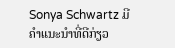Sonya Schwartz ມີຄໍາແນະນໍາທີ່ດີກ່ຽວ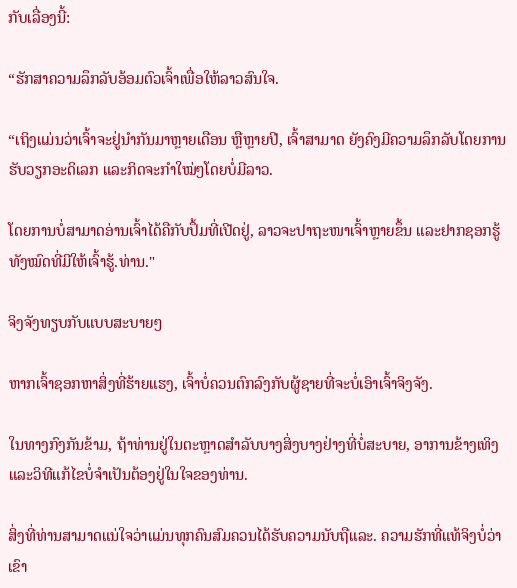ກັບເລື່ອງນີ້:

“ຮັກສາຄວາມລຶກລັບອ້ອມຕົວເຈົ້າເພື່ອໃຫ້ລາວສົນໃຈ.

“ເຖິງແມ່ນວ່າເຈົ້າຈະຢູ່ນຳກັນມາຫຼາຍເດືອນ ຫຼືຫຼາຍປີ, ເຈົ້າສາມາດ ຍັງຄົງມີຄວາມລຶກລັບໂດຍການຮັບວຽກອະດິເລກ ແລະກິດຈະກຳໃໝ່ໆໂດຍບໍ່ມີລາວ.

ໂດຍການບໍ່ສາມາດອ່ານເຈົ້າໄດ້ຄືກັບປຶ້ມທີ່ເປີດຢູ່, ລາວຈະປາຖະໜາເຈົ້າຫຼາຍຂຶ້ນ ແລະຢາກຊອກຮູ້ທັງໝົດທີ່ມີໃຫ້ເຈົ້າຮູ້.ທ່ານ."

ຈິງຈັງທຽບກັບແບບສະບາຍໆ

ຫາກເຈົ້າຊອກຫາສິ່ງທີ່ຮ້າຍແຮງ, ເຈົ້າບໍ່ຄວນຕົກລົງກັບຜູ້ຊາຍທີ່ຈະບໍ່ເອົາເຈົ້າຈິງຈັງ.

ໃນທາງກົງກັນຂ້າມ, ຖ້າທ່ານຢູ່ໃນຕະຫຼາດສໍາລັບບາງສິ່ງບາງຢ່າງທີ່ບໍ່ສະບາຍ, ອາການຂ້າງເທິງແລະວິທີແກ້ໄຂບໍ່ຈໍາເປັນຕ້ອງຢູ່ໃນໃຈຂອງທ່ານ.

ສິ່ງທີ່ທ່ານສາມາດແນ່ໃຈວ່າແມ່ນທຸກຄົນສົມຄວນໄດ້ຮັບຄວາມນັບຖືແລະ. ຄວາມຮັກທີ່ແທ້ຈິງບໍ່ວ່າເຂົາ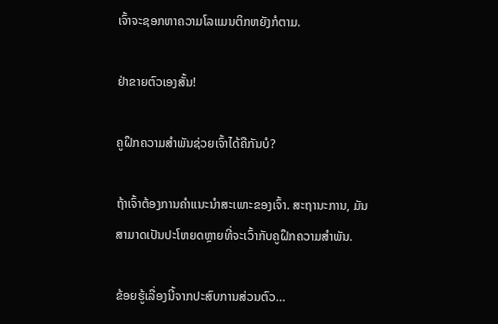ເຈົ້າຈະຊອກຫາຄວາມໂລແມນຕິກຫຍັງກໍຕາມ.

ຢ່າຂາຍຕົວເອງສັ້ນ!

ຄູຝຶກຄວາມສຳພັນຊ່ວຍເຈົ້າໄດ້ຄືກັນບໍ?

ຖ້າເຈົ້າຕ້ອງການຄຳແນະນຳສະເພາະຂອງເຈົ້າ. ສະຖານະການ, ມັນສາມາດເປັນປະໂຫຍດຫຼາຍທີ່ຈະເວົ້າກັບຄູຝຶກຄວາມສຳພັນ.

ຂ້ອຍຮູ້ເລື່ອງນີ້ຈາກປະສົບການສ່ວນຕົວ…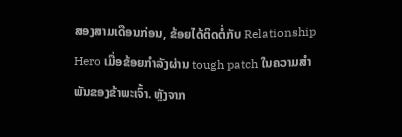ສອງສາມເດືອນກ່ອນ, ຂ້ອຍໄດ້ຕິດຕໍ່ກັບ Relationship Hero ເມື່ອຂ້ອຍກຳລັງຜ່ານ tough patch ໃນຄວາມສໍາພັນຂອງຂ້າພະເຈົ້າ. ຫຼັງຈາກ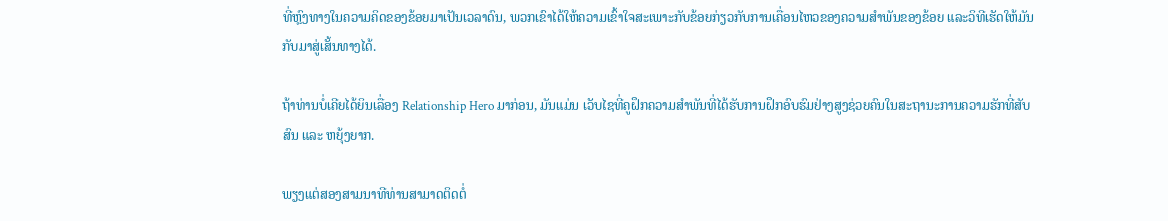ທີ່ຫຼົງທາງໃນຄວາມຄິດຂອງຂ້ອຍມາເປັນເວລາດົນ, ພວກເຂົາໄດ້ໃຫ້ຄວາມເຂົ້າໃຈສະເພາະກັບຂ້ອຍກ່ຽວກັບການເຄື່ອນໄຫວຂອງຄວາມສຳພັນຂອງຂ້ອຍ ແລະວິທີເຮັດໃຫ້ມັນກັບມາສູ່ເສັ້ນທາງໄດ້.

ຖ້າທ່ານບໍ່ເຄີຍໄດ້ຍິນເລື່ອງ Relationship Hero ມາກ່ອນ, ມັນແມ່ນ ເວັບໄຊທີ່ຄູຝຶກຄວາມສຳພັນທີ່ໄດ້ຮັບການຝຶກອົບຮົມຢ່າງສູງຊ່ວຍຄົນໃນສະຖານະການຄວາມຮັກທີ່ສັບສົນ ແລະ ຫຍຸ້ງຍາກ.

ພຽງແຕ່ສອງສາມນາທີທ່ານສາມາດຕິດຕໍ່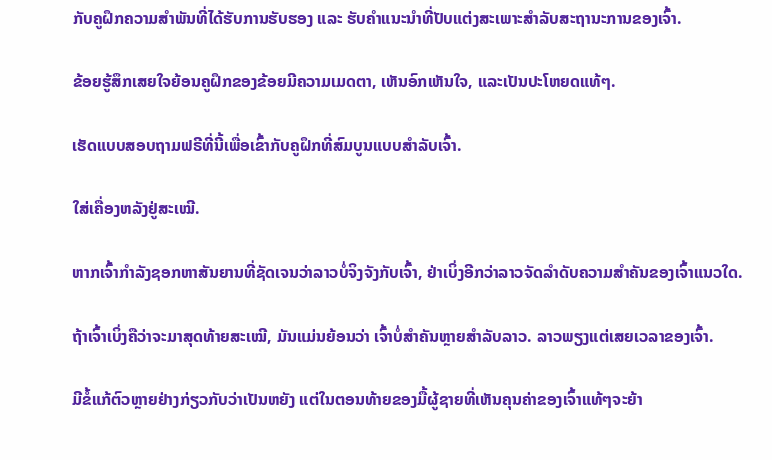ກັບຄູຝຶກຄວາມສຳພັນທີ່ໄດ້ຮັບການຮັບຮອງ ແລະ ຮັບຄຳແນະນຳທີ່ປັບແຕ່ງສະເພາະສຳລັບສະຖານະການຂອງເຈົ້າ.

ຂ້ອຍຮູ້ສຶກເສຍໃຈຍ້ອນຄູຝຶກຂອງຂ້ອຍມີຄວາມເມດຕາ, ເຫັນອົກເຫັນໃຈ, ແລະເປັນປະໂຫຍດແທ້ໆ.

ເຮັດແບບສອບຖາມຟຣີທີ່ນີ້ເພື່ອເຂົ້າກັບຄູຝຶກທີ່ສົມບູນແບບສຳລັບເຈົ້າ.

ໃສ່ເຄື່ອງຫລັງຢູ່ສະເໝີ.

ຫາກເຈົ້າກຳລັງຊອກຫາສັນຍານທີ່ຊັດເຈນວ່າລາວບໍ່ຈິງຈັງກັບເຈົ້າ, ຢ່າເບິ່ງອີກວ່າລາວຈັດລຳດັບຄວາມສຳຄັນຂອງເຈົ້າແນວໃດ.

ຖ້າເຈົ້າເບິ່ງຄືວ່າຈະມາສຸດທ້າຍສະເໝີ, ມັນແມ່ນຍ້ອນວ່າ ເຈົ້າບໍ່ສຳຄັນຫຼາຍສຳລັບລາວ. ລາວພຽງແຕ່ເສຍເວລາຂອງເຈົ້າ.

ມີຂໍ້ແກ້ຕົວຫຼາຍຢ່າງກ່ຽວກັບວ່າເປັນຫຍັງ ແຕ່ໃນຕອນທ້າຍຂອງມື້ຜູ້ຊາຍທີ່ເຫັນຄຸນຄ່າຂອງເຈົ້າແທ້ໆຈະຍ້າ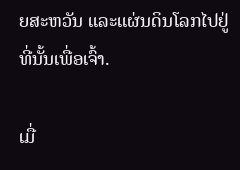ຍສະຫວັນ ແລະແຜ່ນດິນໂລກໄປຢູ່ທີ່ນັ້ນເພື່ອເຈົ້າ.

ເມື່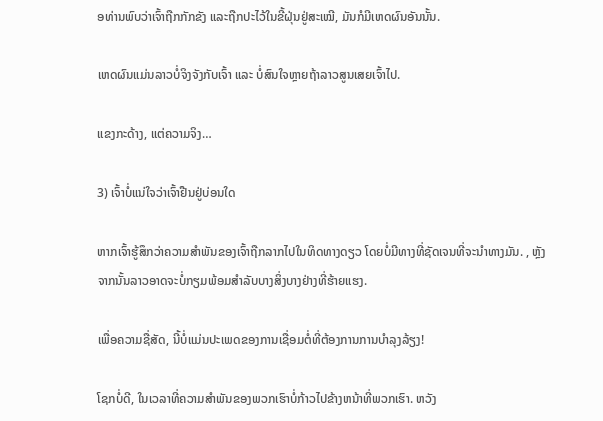ອທ່ານພົບວ່າເຈົ້າຖືກກັກຂັງ ແລະຖືກປະໄວ້ໃນຂີ້ຝຸ່ນຢູ່ສະເໝີ, ມັນກໍມີເຫດຜົນອັນນັ້ນ.

ເຫດຜົນແມ່ນລາວບໍ່ຈິງຈັງກັບເຈົ້າ ແລະ ບໍ່ສົນໃຈຫຼາຍຖ້າລາວສູນເສຍເຈົ້າໄປ.

ແຂງກະດ້າງ, ແຕ່ຄວາມຈິງ…

3) ເຈົ້າບໍ່ແນ່ໃຈວ່າເຈົ້າຢືນຢູ່ບ່ອນໃດ

ຫາກເຈົ້າຮູ້ສຶກວ່າຄວາມສຳພັນຂອງເຈົ້າຖືກລາກໄປໃນທິດທາງດຽວ ໂດຍບໍ່ມີທາງທີ່ຊັດເຈນທີ່ຈະນຳທາງມັນ. , ຫຼັງຈາກນັ້ນລາວອາດຈະບໍ່ກຽມພ້ອມສໍາລັບບາງສິ່ງບາງຢ່າງທີ່ຮ້າຍແຮງ.

ເພື່ອຄວາມຊື່ສັດ, ນີ້ບໍ່ແມ່ນປະເພດຂອງການເຊື່ອມຕໍ່ທີ່ຕ້ອງການການບໍາລຸງລ້ຽງ!

ໂຊກບໍ່ດີ, ໃນເວລາທີ່ຄວາມສໍາພັນຂອງພວກເຮົາບໍ່ກ້າວໄປຂ້າງຫນ້າທີ່ພວກເຮົາ. ຫວັງ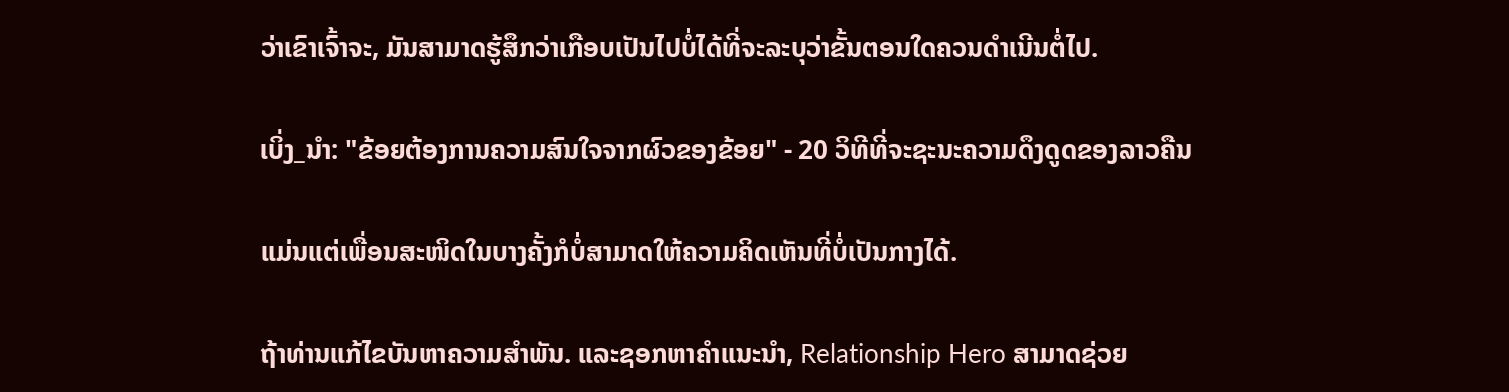ວ່າເຂົາເຈົ້າຈະ, ມັນສາມາດຮູ້ສຶກວ່າເກືອບເປັນໄປບໍ່ໄດ້ທີ່ຈະລະບຸວ່າຂັ້ນຕອນໃດຄວນດໍາເນີນຕໍ່ໄປ.

ເບິ່ງ_ນຳ: "ຂ້ອຍຕ້ອງການຄວາມສົນໃຈຈາກຜົວຂອງຂ້ອຍ" - 20 ວິທີທີ່ຈະຊະນະຄວາມດຶງດູດຂອງລາວຄືນ

ແມ່ນແຕ່ເພື່ອນສະໜິດໃນບາງຄັ້ງກໍບໍ່ສາມາດໃຫ້ຄວາມຄິດເຫັນທີ່ບໍ່ເປັນກາງໄດ້.

ຖ້າທ່ານແກ້ໄຂບັນຫາຄວາມສໍາພັນ. ແລະຊອກຫາຄໍາແນະນໍາ, Relationship Hero ສາມາດຊ່ວຍ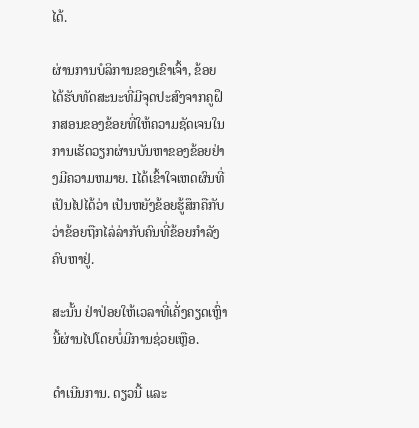ໄດ້.

ຜ່ານການບໍລິການຂອງເຂົາເຈົ້າ, ຂ້ອຍໄດ້ຮັບທັດສະນະທີ່ມີຈຸດປະສົງຈາກຄູຝຶກສອນຂອງຂ້ອຍທີ່ໃຫ້ຄວາມຊັດເຈນໃນການເຮັດວຽກຜ່ານບັນຫາຂອງຂ້ອຍຢ່າງມີຄວາມຫມາຍ. Iໄດ້ເຂົ້າໃຈເຫດຜົນທີ່ເປັນໄປໄດ້ວ່າ ເປັນຫຍັງຂ້ອຍຮູ້ສຶກຄືກັບວ່າຂ້ອຍຖືກໄລ່ລ່າກັບຄົນທີ່ຂ້ອຍກຳລັງຄົບຫາຢູ່.

ສະນັ້ນ ຢ່າປ່ອຍໃຫ້ເວລາທີ່ເຄັ່ງຄຽດເຫຼົ່ານີ້ຜ່ານໄປໂດຍບໍ່ມີການຊ່ວຍເຫຼືອ.

ດຳເນີນການ. ດຽວນີ້ ແລະ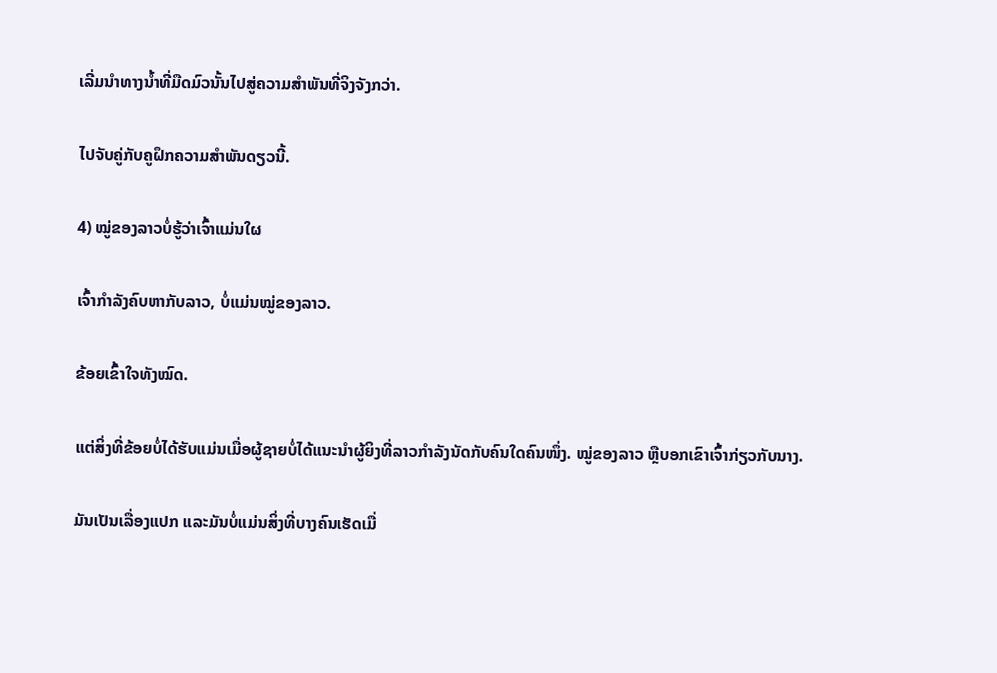ເລີ່ມນຳທາງນ້ຳທີ່ມືດມົວນັ້ນໄປສູ່ຄວາມສຳພັນທີ່ຈິງຈັງກວ່າ.

ໄປຈັບຄູ່ກັບຄູຝຶກຄວາມສຳພັນດຽວນີ້.

4) ໝູ່ຂອງລາວບໍ່ຮູ້ວ່າເຈົ້າແມ່ນໃຜ

ເຈົ້າກຳລັງຄົບຫາກັບລາວ, ບໍ່ແມ່ນໝູ່ຂອງລາວ.

ຂ້ອຍເຂົ້າໃຈທັງໝົດ.

ແຕ່ສິ່ງທີ່ຂ້ອຍບໍ່ໄດ້ຮັບແມ່ນເມື່ອຜູ້ຊາຍບໍ່ໄດ້ແນະນຳຜູ້ຍິງທີ່ລາວກຳລັງນັດກັບຄົນໃດຄົນໜຶ່ງ. ໝູ່ຂອງລາວ ຫຼືບອກເຂົາເຈົ້າກ່ຽວກັບນາງ.

ມັນເປັນເລື່ອງແປກ ແລະມັນບໍ່ແມ່ນສິ່ງທີ່ບາງຄົນເຮັດເມື່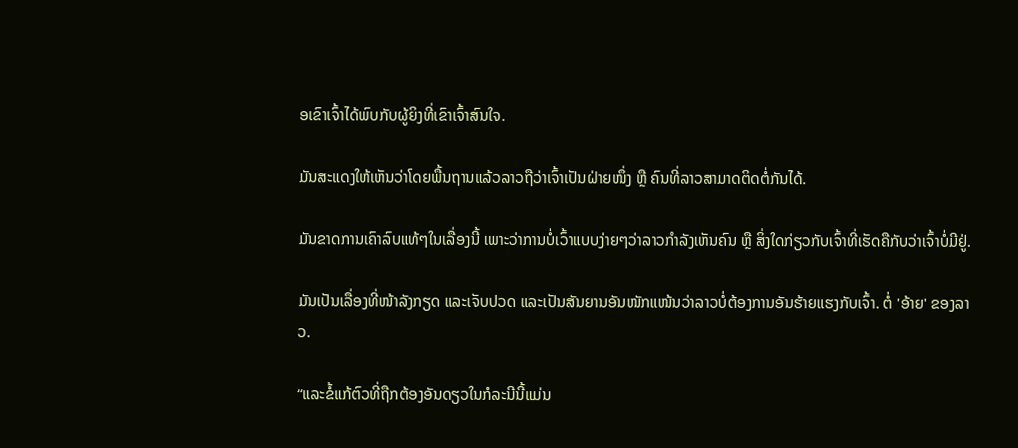ອເຂົາເຈົ້າໄດ້ພົບກັບຜູ້ຍິງທີ່ເຂົາເຈົ້າສົນໃຈ.

ມັນສະແດງໃຫ້ເຫັນວ່າໂດຍພື້ນຖານແລ້ວລາວຖືວ່າເຈົ້າເປັນຝ່າຍໜຶ່ງ ຫຼື ຄົນທີ່ລາວສາມາດຕິດຕໍ່ກັນໄດ້.

ມັນຂາດການເຄົາລົບແທ້ໆໃນເລື່ອງນີ້ ເພາະວ່າການບໍ່ເວົ້າແບບງ່າຍໆວ່າລາວກຳລັງເຫັນຄົນ ຫຼື ສິ່ງໃດກ່ຽວກັບເຈົ້າທີ່ເຮັດຄືກັບວ່າເຈົ້າບໍ່ມີຢູ່.

ມັນເປັນເລື່ອງທີ່ໜ້າລັງກຽດ ແລະເຈັບປວດ ແລະເປັນສັນຍານອັນໜັກແໜ້ນວ່າລາວບໍ່ຕ້ອງການອັນຮ້າຍແຮງກັບເຈົ້າ. ຕໍ່ 'ອ້າຍ' ຂອງລາວ.

“ແລະຂໍ້ແກ້ຕົວທີ່ຖືກຕ້ອງອັນດຽວໃນກໍລະນີນີ້ແມ່ນ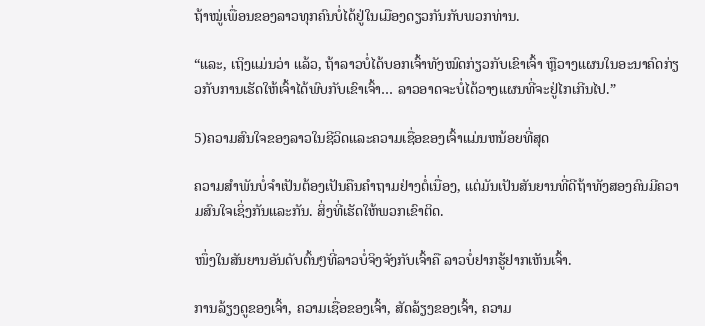ຖ້າໝູ່ເພື່ອນຂອງລາວທຸກຄົນບໍ່ໄດ້ຢູ່ໃນເມືອງດຽວກັນກັບພວກທ່ານ.

“ແລະ, ເຖິງແມ່ນວ່າ ແລ້ວ, ຖ້າລາວບໍ່ໄດ້ບອກເຈົ້າທັງໝົດກ່ຽວກັບເຂົາເຈົ້າ ຫຼືວາງແຜນໃນອະນາຄົດກ່ຽວກັບການເຮັດໃຫ້ເຈົ້າໄດ້ພົບກັບເຂົາເຈົ້າ… ລາວອາດຈະບໍ່ໄດ້ວາງແຜນທີ່ຈະຢູ່ໄກເກີນໄປ.”

5)ຄວາມສົນໃຈຂອງລາວໃນຊີວິດແລະຄວາມເຊື່ອຂອງເຈົ້າແມ່ນຫນ້ອຍທີ່ສຸດ

ຄວາມສໍາພັນບໍ່ຈໍາເປັນຕ້ອງເປັນຄືນຄໍາຖາມຢ່າງຕໍ່ເນື່ອງ, ແຕ່ມັນເປັນສັນຍານທີ່ດີຖ້າທັງສອງຄົນມີຄວາມສົນໃຈເຊິ່ງກັນແລະກັນ. ສິ່ງທີ່ເຮັດໃຫ້ພວກເຂົາຕິດ.

ໜຶ່ງໃນສັນຍານອັນດັບຕົ້ນໆທີ່ລາວບໍ່ຈິງຈັງກັບເຈົ້າຄື ລາວບໍ່ຢາກຮູ້ຢາກເຫັນເຈົ້າ.

ການລ້ຽງດູຂອງເຈົ້າ, ຄວາມເຊື່ອຂອງເຈົ້າ, ສັດລ້ຽງຂອງເຈົ້າ, ຄວາມ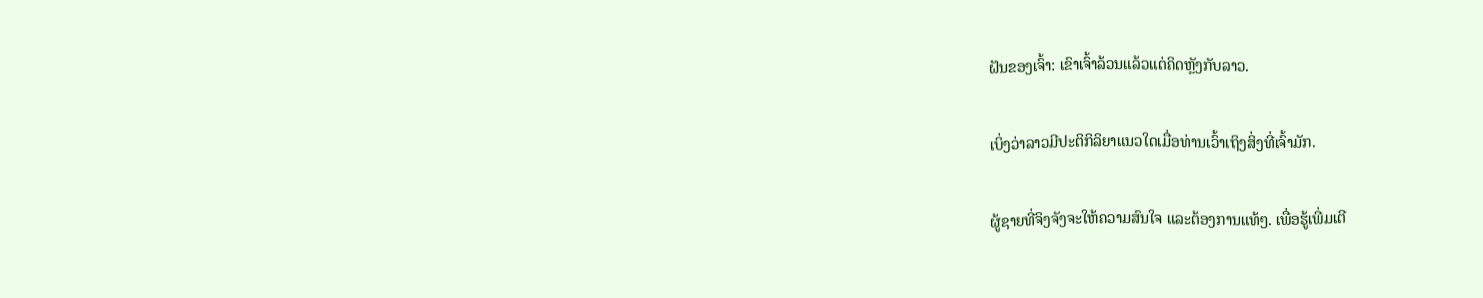ຝັນຂອງເຈົ້າ: ເຂົາເຈົ້າລ້ວນແລ້ວແຕ່ຄິດຫຼັງກັບລາວ.

ເບິ່ງວ່າລາວມີປະຕິກິລິຍາແນວໃດເມື່ອທ່ານເວົ້າເຖິງສິ່ງທີ່ເຈົ້າມັກ.

ຜູ້ຊາຍທີ່ຈິງຈັງຈະໃຫ້ຄວາມສົນໃຈ ແລະຕ້ອງການແທ້ໆ. ເພື່ອຮູ້ເພີ່ມເຕີ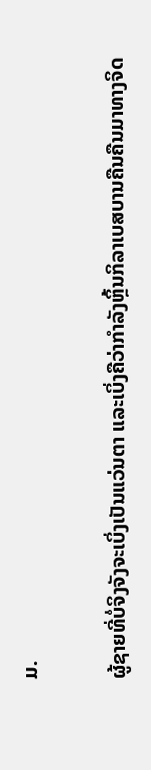ມ.

ຜູ້ຊາຍທີ່ບໍ່ຈິງຈັງຈະເບິ່ງເປັນແວ່ນຕາ ແລະເບິ່ງຄືວ່າກຳລັງຫຼິ້ນກິລາເບສບານຄືນຄືນມາທາງຈິດ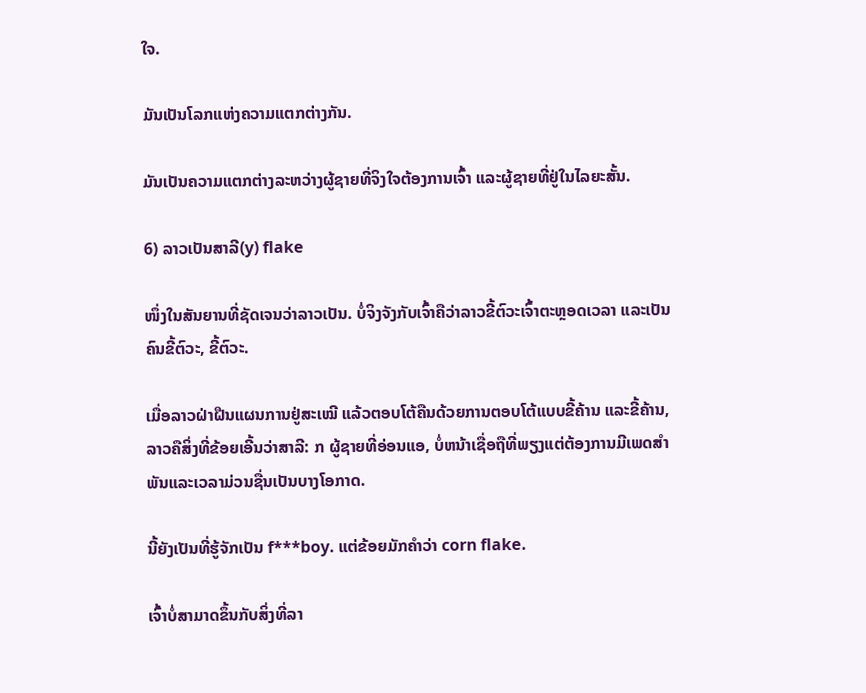ໃຈ.

ມັນເປັນໂລກແຫ່ງຄວາມແຕກຕ່າງກັນ.

ມັນເປັນຄວາມແຕກຕ່າງລະຫວ່າງຜູ້ຊາຍທີ່ຈິງໃຈຕ້ອງການເຈົ້າ ແລະຜູ້ຊາຍທີ່ຢູ່ໃນໄລຍະສັ້ນ.

6) ລາວເປັນສາລີ(y) flake

ໜຶ່ງໃນສັນຍານທີ່ຊັດເຈນວ່າລາວເປັນ. ບໍ່ຈິງຈັງກັບເຈົ້າຄືວ່າລາວຂີ້ຕົວະເຈົ້າຕະຫຼອດເວລາ ແລະເປັນຄົນຂີ້ຕົວະ, ຂີ້ຕົວະ.

ເມື່ອລາວຝ່າຝືນແຜນການຢູ່ສະເໝີ ແລ້ວຕອບໂຕ້ຄືນດ້ວຍການຕອບໂຕ້ແບບຂີ້ຄ້ານ ແລະຂີ້ຄ້ານ, ລາວຄືສິ່ງທີ່ຂ້ອຍເອີ້ນວ່າສາລີ: ກ ຜູ້ຊາຍທີ່ອ່ອນແອ, ບໍ່ຫນ້າເຊື່ອຖືທີ່ພຽງແຕ່ຕ້ອງການມີເພດສໍາພັນແລະເວລາມ່ວນຊື່ນເປັນບາງໂອກາດ.

ນີ້ຍັງເປັນທີ່ຮູ້ຈັກເປັນ f***boy. ແຕ່ຂ້ອຍມັກຄຳວ່າ corn flake.

ເຈົ້າບໍ່ສາມາດຂຶ້ນກັບສິ່ງທີ່ລາ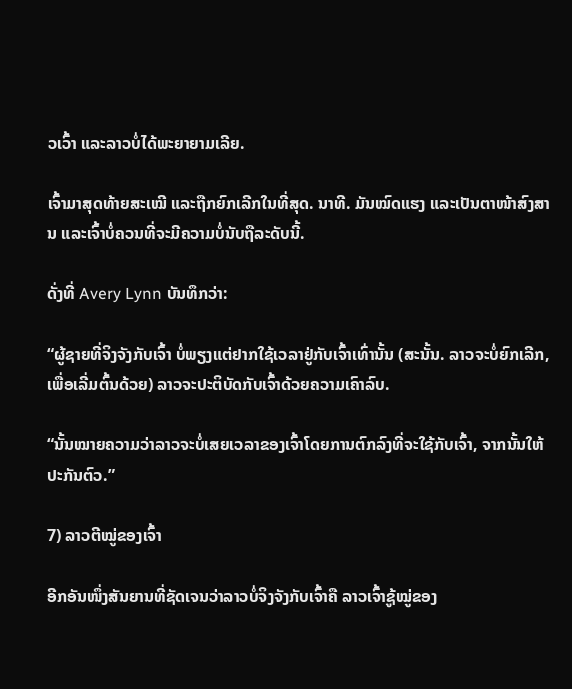ວເວົ້າ ແລະລາວບໍ່ໄດ້ພະຍາຍາມເລີຍ.

ເຈົ້າມາສຸດທ້າຍສະເໝີ ແລະຖືກຍົກເລີກໃນທີ່ສຸດ. ນາທີ. ມັນໝົດແຮງ ແລະເປັນຕາໜ້າສົງສານ ແລະເຈົ້າບໍ່ຄວນທີ່ຈະມີຄວາມບໍ່ນັບຖືລະດັບນີ້.

ດັ່ງທີ່ Avery Lynn ບັນທຶກວ່າ:

“ຜູ້ຊາຍທີ່ຈິງຈັງກັບເຈົ້າ ບໍ່ພຽງແຕ່ຢາກໃຊ້ເວລາຢູ່ກັບເຈົ້າເທົ່ານັ້ນ (ສະນັ້ນ. ລາວຈະບໍ່ຍົກເລີກ, ເພື່ອເລີ່ມຕົ້ນດ້ວຍ) ລາວຈະປະຕິບັດກັບເຈົ້າດ້ວຍຄວາມເຄົາລົບ.

“ນັ້ນໝາຍຄວາມວ່າລາວຈະບໍ່ເສຍເວລາຂອງເຈົ້າໂດຍການຕົກລົງທີ່ຈະໃຊ້ກັບເຈົ້າ, ຈາກນັ້ນໃຫ້ປະກັນຕົວ.”

7) ລາວຕີໝູ່ຂອງເຈົ້າ

ອີກອັນໜຶ່ງສັນຍານທີ່ຊັດເຈນວ່າລາວບໍ່ຈິງຈັງກັບເຈົ້າຄື ລາວເຈົ້າຊູ້ໝູ່ຂອງ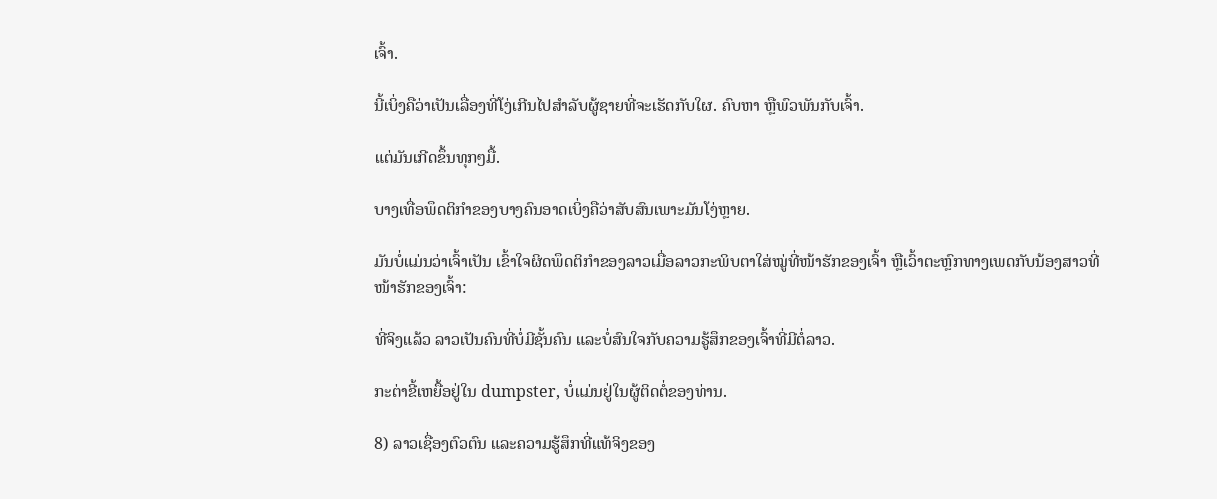ເຈົ້າ.

ນີ້ເບິ່ງຄືວ່າເປັນເລື່ອງທີ່ໂງ່ເກີນໄປສຳລັບຜູ້ຊາຍທີ່ຈະເຮັດກັບໃຜ. ຄົບຫາ ຫຼືພົວພັນກັບເຈົ້າ.

ແຕ່ມັນເກີດຂຶ້ນທຸກໆມື້.

ບາງເທື່ອພຶດຕິກຳຂອງບາງຄົນອາດເບິ່ງຄືວ່າສັບສົນເພາະມັນໂງ່ຫຼາຍ.

ມັນບໍ່ແມ່ນວ່າເຈົ້າເປັນ ເຂົ້າໃຈຜິດພຶດຕິກຳຂອງລາວເມື່ອລາວກະພິບຕາໃສ່ໝູ່ທີ່ໜ້າຮັກຂອງເຈົ້າ ຫຼືເວົ້າຕະຫຼົກທາງເພດກັບນ້ອງສາວທີ່ໜ້າຮັກຂອງເຈົ້າ:

ທີ່ຈິງແລ້ວ ລາວເປັນຄົນທີ່ບໍ່ມີຊັ້ນຄົນ ແລະບໍ່ສົນໃຈກັບຄວາມຮູ້ສຶກຂອງເຈົ້າທີ່ມີຕໍ່ລາວ.

ກະຕ່າຂີ້ເຫຍື້ອຢູ່ໃນ dumpster, ບໍ່ແມ່ນຢູ່ໃນຜູ້ຕິດຕໍ່ຂອງທ່ານ.

8) ລາວເຊື່ອງຕົວຕົນ ແລະຄວາມຮູ້ສຶກທີ່ແທ້ຈິງຂອງ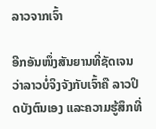ລາວຈາກເຈົ້າ

ອີກອັນໜຶ່ງສັນຍານທີ່ຊັດເຈນວ່າລາວບໍ່ຈິງຈັງກັບເຈົ້າຄື ລາວປິດບັງຕົນເອງ ແລະຄວາມຮູ້ສຶກທີ່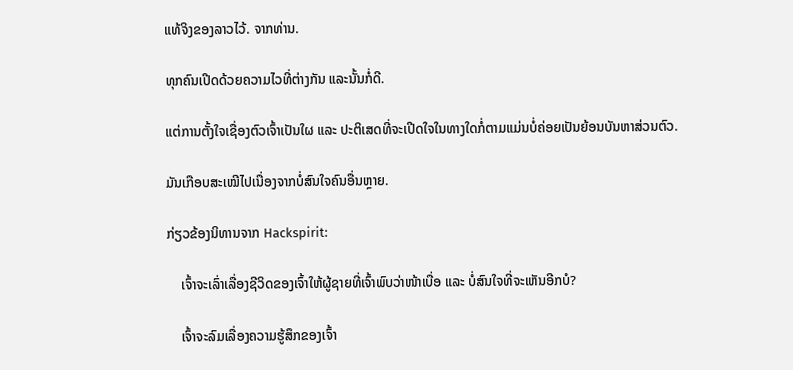ແທ້ຈິງຂອງລາວໄວ້. ຈາກທ່ານ.

ທຸກຄົນເປີດດ້ວຍຄວາມໄວທີ່ຕ່າງກັນ ແລະນັ້ນກໍ່ດີ.

ແຕ່ການຕັ້ງໃຈເຊື່ອງຕົວເຈົ້າເປັນໃຜ ແລະ ປະຕິເສດທີ່ຈະເປີດໃຈໃນທາງໃດກໍ່ຕາມແມ່ນບໍ່ຄ່ອຍເປັນຍ້ອນບັນຫາສ່ວນຕົວ.

ມັນເກືອບສະເໝີໄປເນື່ອງຈາກບໍ່ສົນໃຈຄົນອື່ນຫຼາຍ.

ກ່ຽວຂ້ອງນິທານຈາກ Hackspirit:

    ເຈົ້າຈະເລົ່າເລື່ອງຊີວິດຂອງເຈົ້າໃຫ້ຜູ້ຊາຍທີ່ເຈົ້າພົບວ່າໜ້າເບື່ອ ແລະ ບໍ່ສົນໃຈທີ່ຈະເຫັນອີກບໍ?

    ເຈົ້າຈະລົມເລື່ອງຄວາມຮູ້ສຶກຂອງເຈົ້າ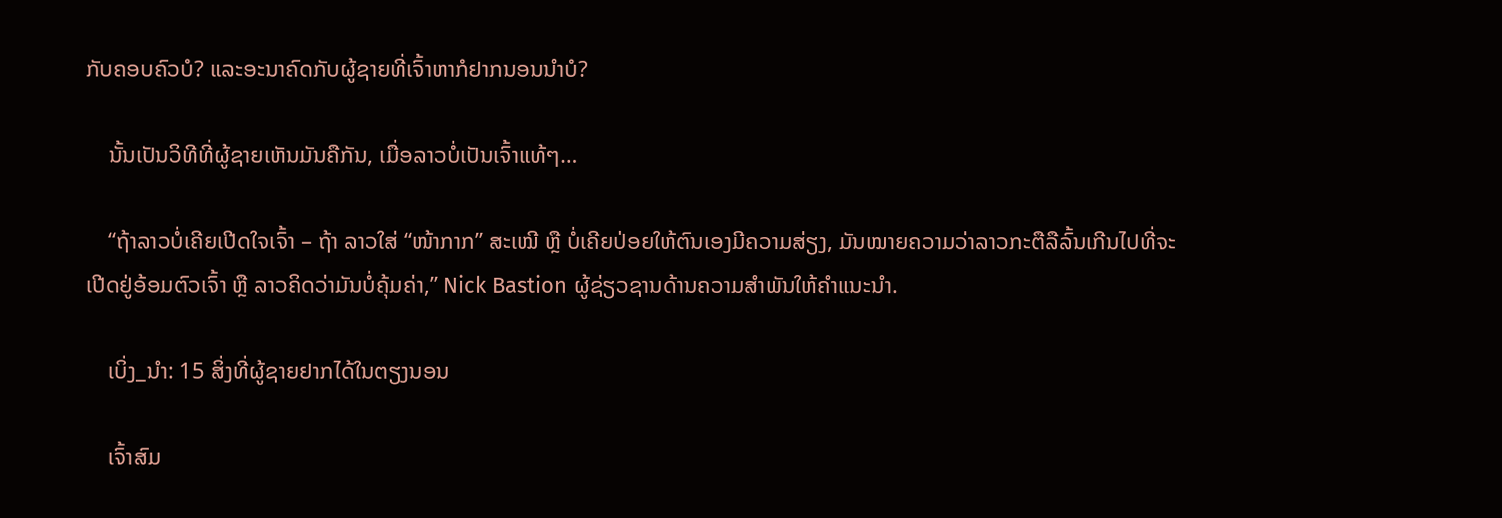ກັບຄອບຄົວບໍ? ແລະອະນາຄົດກັບຜູ້ຊາຍທີ່ເຈົ້າຫາກໍຢາກນອນນຳບໍ?

    ນັ້ນເປັນວິທີທີ່ຜູ້ຊາຍເຫັນມັນຄືກັນ, ເມື່ອລາວບໍ່ເປັນເຈົ້າແທ້ໆ…

    “ຖ້າລາວບໍ່ເຄີຍເປີດໃຈເຈົ້າ – ຖ້າ ລາວໃສ່ “ໜ້າກາກ” ສະເໝີ ຫຼື ບໍ່ເຄີຍປ່ອຍໃຫ້ຕົນເອງມີຄວາມສ່ຽງ, ມັນໝາຍຄວາມວ່າລາວກະຕືລືລົ້ນເກີນໄປທີ່ຈະເປີດຢູ່ອ້ອມຕົວເຈົ້າ ຫຼື ລາວຄິດວ່າມັນບໍ່ຄຸ້ມຄ່າ,” Nick Bastion ຜູ້ຊ່ຽວຊານດ້ານຄວາມສຳພັນໃຫ້ຄຳແນະນຳ.

    ເບິ່ງ_ນຳ: 15 ສິ່ງທີ່ຜູ້ຊາຍຢາກໄດ້ໃນຕຽງນອນ

    ເຈົ້າສົມ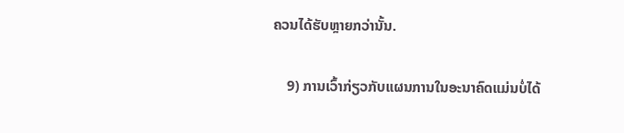ຄວນໄດ້ຮັບຫຼາຍກວ່ານັ້ນ.

    9) ການເວົ້າກ່ຽວກັບແຜນການໃນອະນາຄົດແມ່ນບໍ່ໄດ້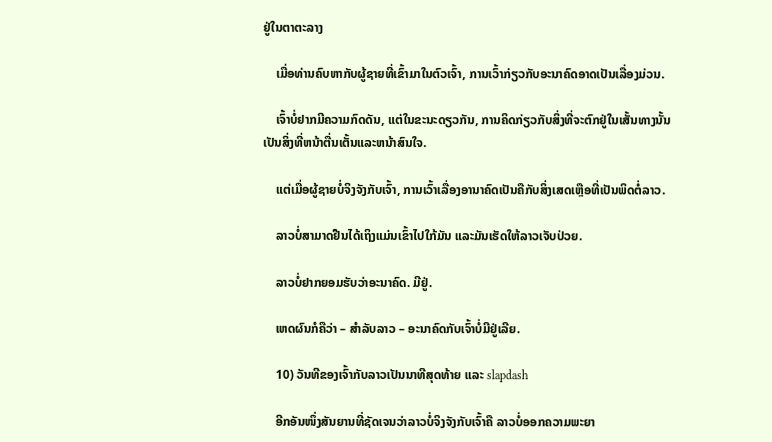ຢູ່ໃນຕາຕະລາງ

    ເມື່ອທ່ານຄົບຫາກັບຜູ້ຊາຍທີ່ເຂົ້າມາໃນຕົວເຈົ້າ, ການເວົ້າກ່ຽວກັບອະນາຄົດອາດເປັນເລື່ອງມ່ວນ.

    ເຈົ້າບໍ່ຢາກມີຄວາມກົດດັນ, ແຕ່ໃນຂະນະດຽວກັນ, ການຄິດກ່ຽວກັບສິ່ງທີ່ຈະຕົກຢູ່ໃນເສັ້ນທາງນັ້ນເປັນສິ່ງທີ່ຫນ້າຕື່ນເຕັ້ນແລະຫນ້າສົນໃຈ.

    ແຕ່ເມື່ອຜູ້ຊາຍບໍ່ຈິງຈັງກັບເຈົ້າ, ການເວົ້າເລື່ອງອານາຄົດເປັນຄືກັບສິ່ງເສດເຫຼືອທີ່ເປັນພິດຕໍ່ລາວ.

    ລາວບໍ່ສາມາດຢືນໄດ້ເຖິງແມ່ນເຂົ້າໄປໃກ້ມັນ ແລະມັນເຮັດໃຫ້ລາວເຈັບປ່ວຍ.

    ລາວບໍ່ຢາກຍອມຮັບວ່າອະນາຄົດ. ມີຢູ່.

    ເຫດຜົນກໍຄືວ່າ – ສໍາລັບລາວ – ອະນາຄົດກັບເຈົ້າບໍ່ມີຢູ່ເລີຍ.

    10) ວັນທີຂອງເຈົ້າກັບລາວເປັນນາທີສຸດທ້າຍ ແລະ slapdash

    ອີກອັນໜຶ່ງສັນຍານທີ່ຊັດເຈນວ່າລາວບໍ່ຈິງຈັງກັບເຈົ້າຄື ລາວບໍ່ອອກຄວາມພະຍາ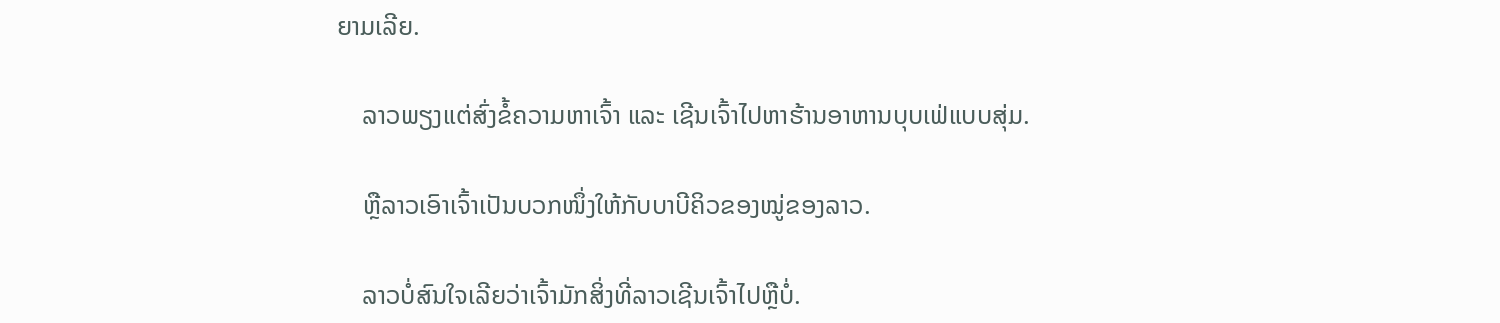ຍາມເລີຍ.

    ລາວພຽງແຕ່ສົ່ງຂໍ້ຄວາມຫາເຈົ້າ ແລະ ເຊີນເຈົ້າໄປຫາຮ້ານອາຫານບຸບເຟ່ແບບສຸ່ມ.

    ຫຼືລາວເອົາເຈົ້າເປັນບວກໜຶ່ງໃຫ້ກັບບາບີຄິວຂອງໝູ່ຂອງລາວ.

    ລາວບໍ່ສົນໃຈເລີຍວ່າເຈົ້າມັກສິ່ງທີ່ລາວເຊີນເຈົ້າໄປຫຼືບໍ່.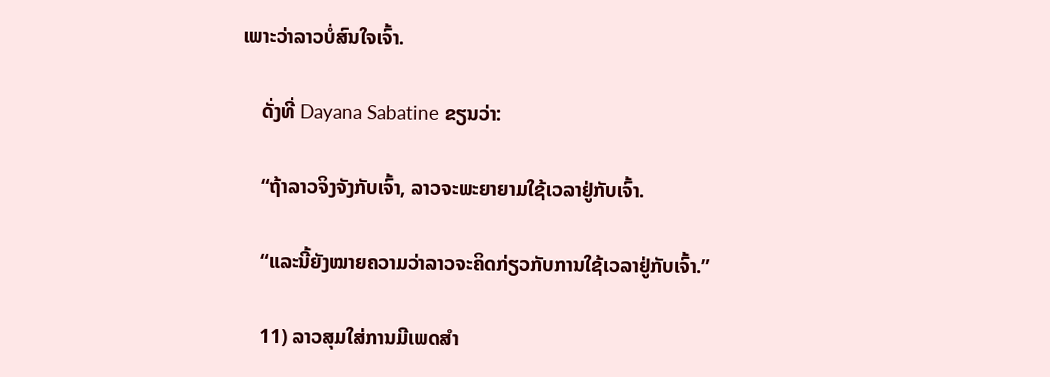ເພາະວ່າລາວບໍ່ສົນໃຈເຈົ້າ.

    ດັ່ງທີ່ Dayana Sabatine ຂຽນວ່າ:

    “ຖ້າລາວຈິງຈັງກັບເຈົ້າ, ລາວຈະພະຍາຍາມໃຊ້ເວລາຢູ່ກັບເຈົ້າ.

    “ແລະນີ້ຍັງໝາຍຄວາມວ່າລາວຈະຄິດກ່ຽວກັບການໃຊ້ເວລາຢູ່ກັບເຈົ້າ.”

    11) ລາວສຸມໃສ່ການມີເພດສຳ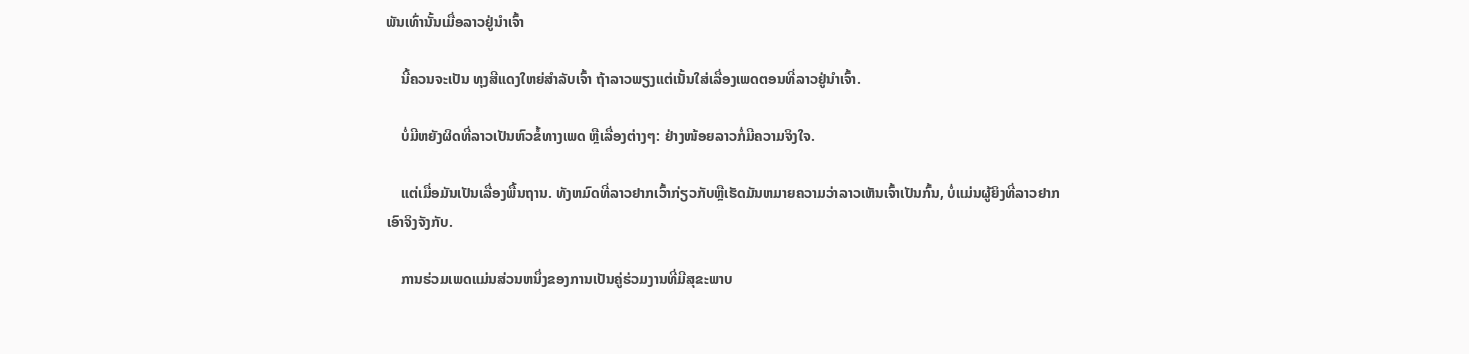ພັນເທົ່ານັ້ນເມື່ອລາວຢູ່ນຳເຈົ້າ

    ນີ້ຄວນຈະເປັນ ທຸງສີແດງໃຫຍ່ສຳລັບເຈົ້າ ຖ້າລາວພຽງແຕ່ເນັ້ນໃສ່ເລື່ອງເພດຕອນທີ່ລາວຢູ່ນຳເຈົ້າ.

    ບໍ່ມີຫຍັງຜິດທີ່ລາວເປັນຫົວຂໍ້ທາງເພດ ຫຼືເລື່ອງຕ່າງໆ: ຢ່າງໜ້ອຍລາວກໍ່ມີຄວາມຈິງໃຈ.

    ແຕ່ເມື່ອມັນເປັນເລື່ອງພື້ນຖານ. ທັງຫມົດທີ່ລາວຢາກເວົ້າກ່ຽວກັບຫຼືເຮັດມັນຫມາຍຄວາມວ່າລາວເຫັນເຈົ້າເປັນກົ້ນ, ບໍ່ແມ່ນຜູ້ຍິງທີ່ລາວຢາກເອົາຈິງຈັງກັບ.

    ການຮ່ວມເພດແມ່ນສ່ວນຫນຶ່ງຂອງການເປັນຄູ່ຮ່ວມງານທີ່ມີສຸຂະພາບ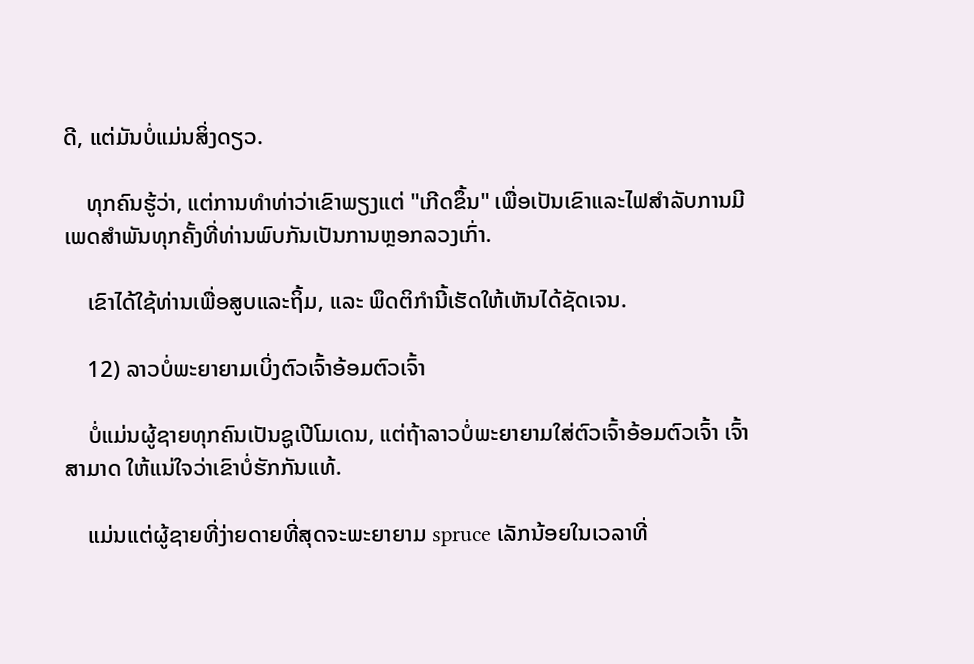ດີ, ແຕ່ມັນບໍ່ແມ່ນສິ່ງດຽວ.

    ທຸກຄົນຮູ້ວ່າ, ແຕ່ການທໍາທ່າວ່າເຂົາພຽງແຕ່ "ເກີດຂຶ້ນ" ເພື່ອເປັນເຂົາແລະໄຟສໍາລັບການມີເພດສໍາພັນທຸກຄັ້ງທີ່ທ່ານພົບກັນເປັນການຫຼອກລວງເກົ່າ.

    ເຂົາໄດ້ໃຊ້ທ່ານເພື່ອສູບແລະຖິ້ມ, ແລະ ພຶດຕິກຳນີ້ເຮັດໃຫ້ເຫັນໄດ້ຊັດເຈນ.

    12) ລາວບໍ່ພະຍາຍາມເບິ່ງຕົວເຈົ້າອ້ອມຕົວເຈົ້າ

    ບໍ່ແມ່ນຜູ້ຊາຍທຸກຄົນເປັນຊູເປີໂມເດນ, ແຕ່ຖ້າລາວບໍ່ພະຍາຍາມໃສ່ຕົວເຈົ້າອ້ອມຕົວເຈົ້າ ເຈົ້າສາມາດ ໃຫ້ແນ່ໃຈວ່າເຂົາບໍ່ຮັກກັນແທ້.

    ແມ່ນແຕ່ຜູ້ຊາຍທີ່ງ່າຍດາຍທີ່ສຸດຈະພະຍາຍາມ spruce ເລັກນ້ອຍໃນເວລາທີ່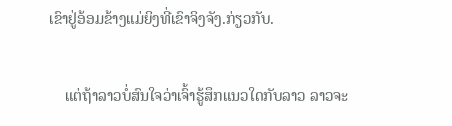ເຂົາຢູ່ອ້ອມຂ້າງແມ່ຍິງທີ່ເຂົາຈິງຈັງ.ກ່ຽວກັບ.

    ແຕ່ຖ້າລາວບໍ່ສົນໃຈວ່າເຈົ້າຮູ້ສຶກແນວໃດກັບລາວ ລາວຈະ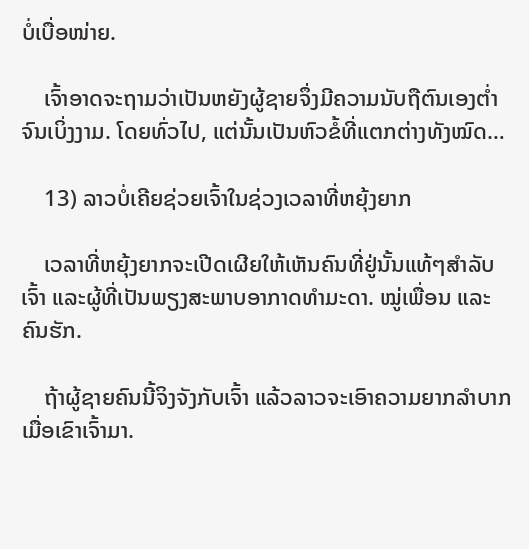ບໍ່ເບື່ອໜ່າຍ.

    ເຈົ້າອາດຈະຖາມວ່າເປັນຫຍັງຜູ້ຊາຍຈຶ່ງມີຄວາມນັບຖືຕົນເອງຕໍ່າຈົນເບິ່ງງາມ. ໂດຍທົ່ວໄປ, ແຕ່ນັ້ນເປັນຫົວຂໍ້ທີ່ແຕກຕ່າງທັງໝົດ…

    13) ລາວບໍ່ເຄີຍຊ່ວຍເຈົ້າໃນຊ່ວງເວລາທີ່ຫຍຸ້ງຍາກ

    ເວລາທີ່ຫຍຸ້ງຍາກຈະເປີດເຜີຍໃຫ້ເຫັນຄົນທີ່ຢູ່ນັ້ນແທ້ໆສຳລັບເຈົ້າ ແລະຜູ້ທີ່ເປັນພຽງສະພາບອາກາດທຳມະດາ. ໝູ່ເພື່ອນ ແລະຄົນຮັກ.

    ຖ້າຜູ້ຊາຍຄົນນີ້ຈິງຈັງກັບເຈົ້າ ແລ້ວລາວຈະເອົາຄວາມຍາກລຳບາກເມື່ອເຂົາເຈົ້າມາ.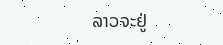ລາວຈະຢູ່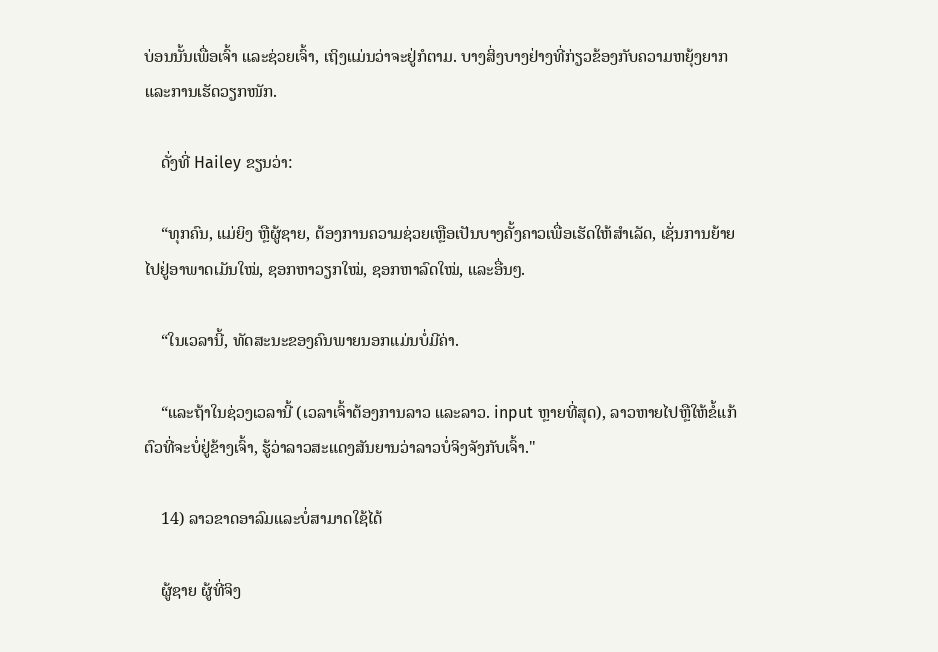ບ່ອນນັ້ນເພື່ອເຈົ້າ ແລະຊ່ວຍເຈົ້າ, ເຖິງແມ່ນວ່າຈະຢູ່ກໍຕາມ. ບາງສິ່ງບາງຢ່າງທີ່ກ່ຽວຂ້ອງກັບຄວາມຫຍຸ້ງຍາກ ແລະການເຮັດວຽກໜັກ.

    ດັ່ງທີ່ Hailey ຂຽນວ່າ:

    “ທຸກຄົນ, ແມ່ຍິງ ຫຼືຜູ້ຊາຍ, ຕ້ອງການຄວາມຊ່ວຍເຫຼືອເປັນບາງຄັ້ງຄາວເພື່ອເຮັດໃຫ້ສຳເລັດ, ເຊັ່ນການຍ້າຍໄປຢູ່ອາພາດເມັນໃໝ່, ຊອກຫາວຽກໃໝ່, ຊອກຫາລົດໃໝ່, ແລະອື່ນໆ.

    “ໃນເວລານີ້, ທັດສະນະຂອງຄົນພາຍນອກແມ່ນບໍ່ມີຄ່າ.

    “ແລະຖ້າໃນຊ່ວງເວລານີ້ (ເວລາເຈົ້າຕ້ອງການລາວ ແລະລາວ. input ຫຼາຍທີ່ສຸດ), ລາວຫາຍໄປຫຼືໃຫ້ຂໍ້ແກ້ຕົວທີ່ຈະບໍ່ຢູ່ຂ້າງເຈົ້າ, ຮູ້ວ່າລາວສະແດງສັນຍານວ່າລາວບໍ່ຈິງຈັງກັບເຈົ້າ."

    14) ລາວຂາດອາລົມແລະບໍ່ສາມາດໃຊ້ໄດ້

    ຜູ້ຊາຍ ຜູ້ທີ່ຈິງ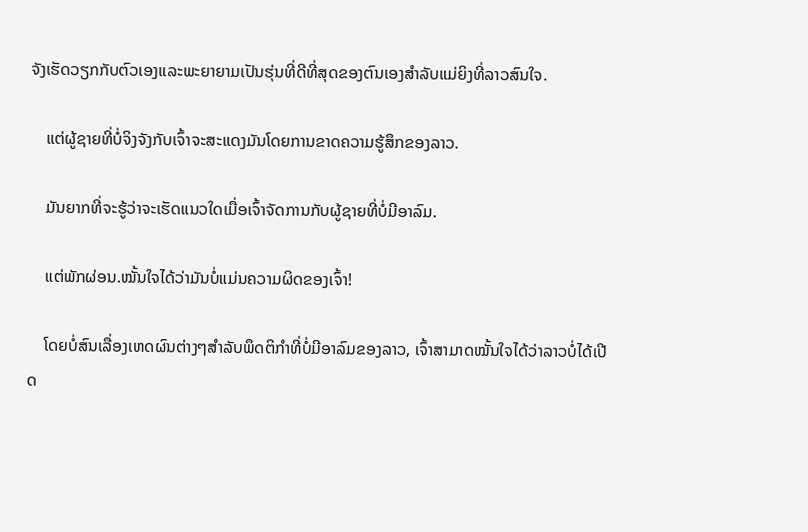ຈັງເຮັດວຽກກັບຕົວເອງແລະພະຍາຍາມເປັນຮຸ່ນທີ່ດີທີ່ສຸດຂອງຕົນເອງສໍາລັບແມ່ຍິງທີ່ລາວສົນໃຈ.

    ແຕ່ຜູ້ຊາຍທີ່ບໍ່ຈິງຈັງກັບເຈົ້າຈະສະແດງມັນໂດຍການຂາດຄວາມຮູ້ສຶກຂອງລາວ.

    ມັນຍາກທີ່ຈະຮູ້ວ່າຈະເຮັດແນວໃດເມື່ອເຈົ້າຈັດການກັບຜູ້ຊາຍທີ່ບໍ່ມີອາລົມ.

    ແຕ່ພັກຜ່ອນ.ໝັ້ນໃຈໄດ້ວ່າມັນບໍ່ແມ່ນຄວາມຜິດຂອງເຈົ້າ!

    ໂດຍບໍ່ສົນເລື່ອງເຫດຜົນຕ່າງໆສຳລັບພຶດຕິກຳທີ່ບໍ່ມີອາລົມຂອງລາວ, ເຈົ້າສາມາດໝັ້ນໃຈໄດ້ວ່າລາວບໍ່ໄດ້ເປີດ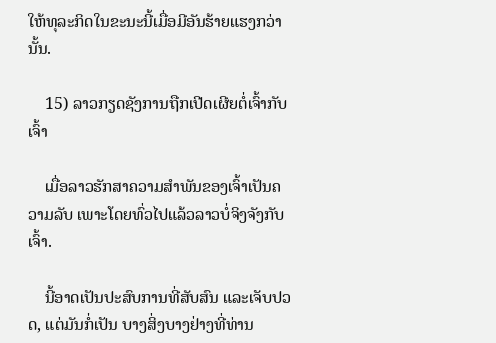ໃຫ້ທຸລະກິດໃນຂະນະນີ້ເມື່ອມີອັນຮ້າຍແຮງກວ່ານັ້ນ.

    15) ລາວກຽດຊັງການຖືກເປີດເຜີຍຕໍ່ເຈົ້າກັບເຈົ້າ

    ເມື່ອລາວຮັກສາຄວາມສຳພັນຂອງເຈົ້າເປັນຄວາມລັບ ເພາະໂດຍທົ່ວໄປແລ້ວລາວບໍ່ຈິງຈັງກັບເຈົ້າ.

    ນີ້ອາດເປັນປະສົບການທີ່ສັບສົນ ແລະເຈັບປວດ, ແຕ່ມັນກໍ່ເປັນ ບາງສິ່ງບາງຢ່າງທີ່ທ່ານ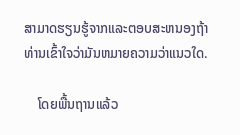ສາມາດຮຽນຮູ້ຈາກແລະຕອບສະຫນອງຖ້າທ່ານເຂົ້າໃຈວ່າມັນຫມາຍຄວາມວ່າແນວໃດ.

    ໂດຍພື້ນຖານແລ້ວ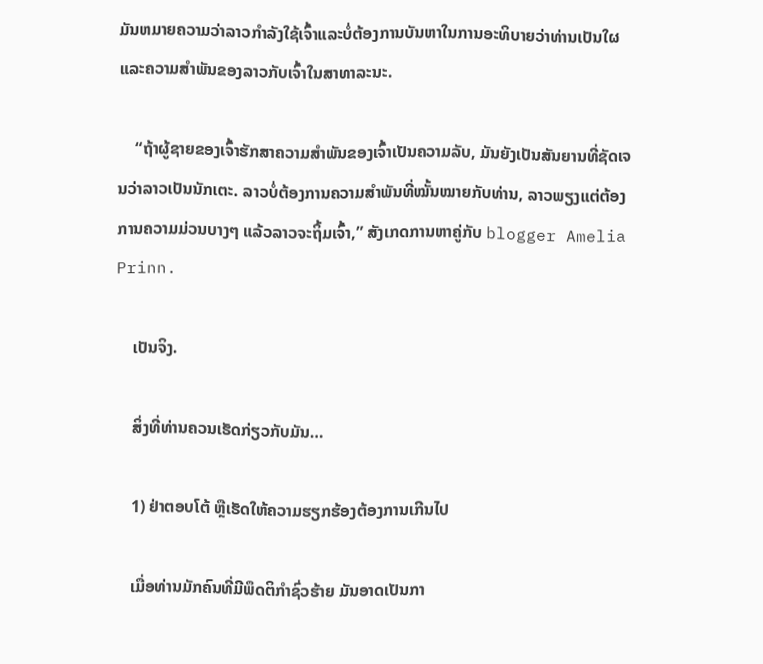ມັນຫມາຍຄວາມວ່າລາວກໍາລັງໃຊ້ເຈົ້າແລະບໍ່ຕ້ອງການບັນຫາໃນການອະທິບາຍວ່າທ່ານເປັນໃຜແລະຄວາມສໍາພັນຂອງລາວກັບເຈົ້າໃນສາທາລະນະ.

    “ຖ້າຜູ້ຊາຍຂອງເຈົ້າຮັກສາຄວາມສຳພັນຂອງເຈົ້າເປັນຄວາມລັບ, ມັນຍັງເປັນສັນຍານທີ່ຊັດເຈນວ່າລາວເປັນນັກເຕະ. ລາວບໍ່ຕ້ອງການຄວາມສຳພັນທີ່ໝັ້ນໝາຍກັບທ່ານ, ລາວພຽງແຕ່ຕ້ອງການຄວາມມ່ວນບາງໆ ແລ້ວລາວຈະຖິ້ມເຈົ້າ,” ສັງເກດການຫາຄູ່ກັບ blogger Amelia Prinn.

    ເປັນຈິງ.

    ສິ່ງທີ່ທ່ານຄວນເຮັດກ່ຽວກັບມັນ…

    1) ຢ່າຕອບໂຕ້ ຫຼືເຮັດໃຫ້ຄວາມຮຽກຮ້ອງຕ້ອງການເກີນໄປ

    ເມື່ອທ່ານມັກຄົນທີ່ມີພຶດຕິກຳຊົ່ວຮ້າຍ ມັນອາດເປັນກາ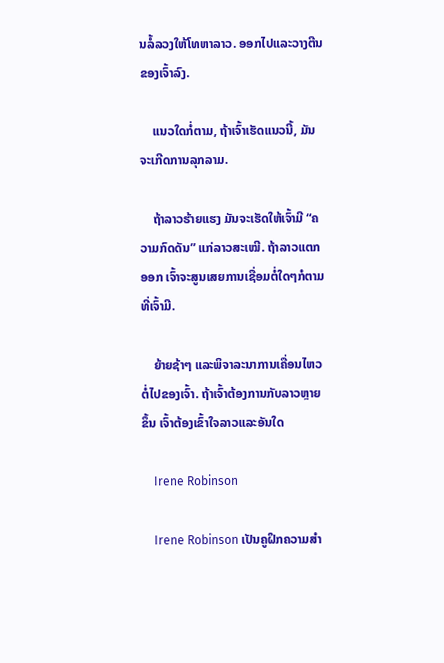ນລໍ້ລວງໃຫ້ໂທຫາລາວ. ອອກໄປແລະວາງຕີນຂອງເຈົ້າລົງ.

    ແນວໃດກໍ່ຕາມ, ຖ້າເຈົ້າເຮັດແນວນີ້, ມັນຈະເກີດການລຸກລາມ.

    ຖ້າລາວຮ້າຍແຮງ ມັນຈະເຮັດໃຫ້ເຈົ້າມີ “ຄວາມກົດດັນ” ແກ່ລາວສະເໝີ. ຖ້າລາວແຕກອອກ ເຈົ້າຈະສູນເສຍການເຊື່ອມຕໍ່ໃດໆກໍຕາມທີ່ເຈົ້າມີ.

    ຍ້າຍຊ້າໆ ແລະພິຈາລະນາການເຄື່ອນໄຫວຕໍ່ໄປຂອງເຈົ້າ. ຖ້າເຈົ້າຕ້ອງການກັບລາວຫຼາຍຂຶ້ນ ເຈົ້າຕ້ອງເຂົ້າໃຈລາວແລະອັນໃດ

    Irene Robinson

    Irene Robinson ເປັນຄູຝຶກຄວາມສໍາ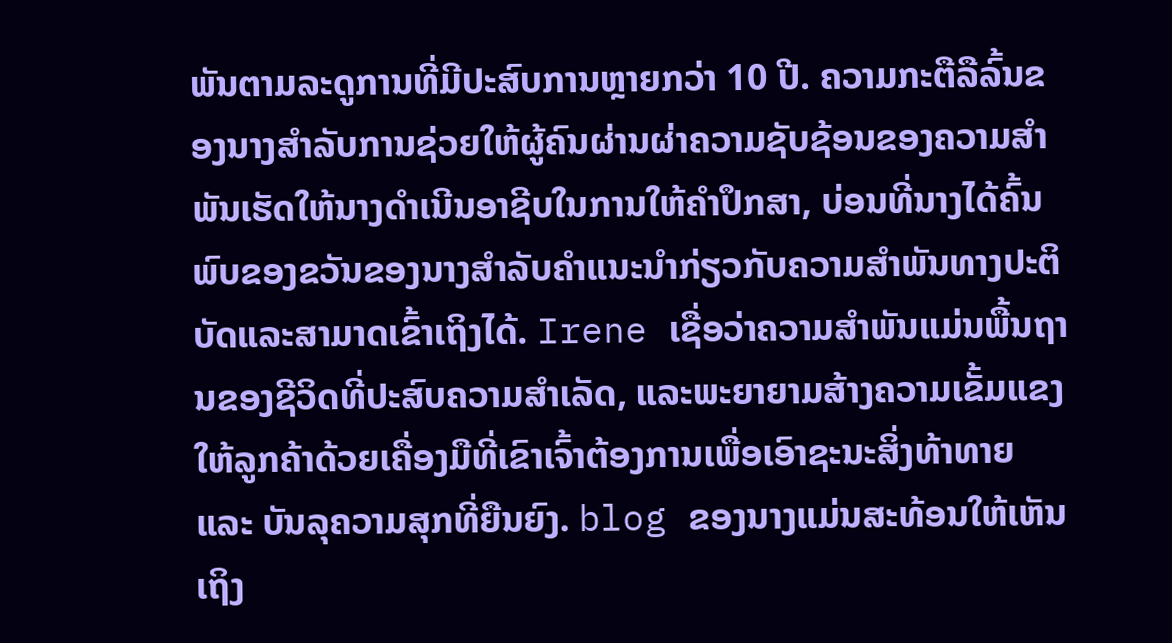ພັນຕາມລະດູການທີ່ມີປະສົບການຫຼາຍກວ່າ 10 ປີ. ຄວາມກະຕືລືລົ້ນຂອງນາງສໍາລັບການຊ່ວຍໃຫ້ຜູ້ຄົນຜ່ານຜ່າຄວາມຊັບຊ້ອນຂອງຄວາມສໍາພັນເຮັດໃຫ້ນາງດໍາເນີນອາຊີບໃນການໃຫ້ຄໍາປຶກສາ, ບ່ອນທີ່ນາງໄດ້ຄົ້ນພົບຂອງຂວັນຂອງນາງສໍາລັບຄໍາແນະນໍາກ່ຽວກັບຄວາມສໍາພັນທາງປະຕິບັດແລະສາມາດເຂົ້າເຖິງໄດ້. Irene ເຊື່ອວ່າຄວາມສຳພັນແມ່ນພື້ນຖານຂອງຊີວິດທີ່ປະສົບຄວາມສຳເລັດ, ແລະພະຍາຍາມສ້າງຄວາມເຂັ້ມແຂງໃຫ້ລູກຄ້າດ້ວຍເຄື່ອງມືທີ່ເຂົາເຈົ້າຕ້ອງການເພື່ອເອົາຊະນະສິ່ງທ້າທາຍ ແລະ ບັນລຸຄວາມສຸກທີ່ຍືນຍົງ. blog ຂອງນາງແມ່ນສະທ້ອນໃຫ້ເຫັນເຖິງ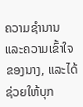ຄວາມຊໍານານແລະຄວາມເຂົ້າໃຈຂອງນາງ, ແລະໄດ້ຊ່ວຍໃຫ້ບຸກ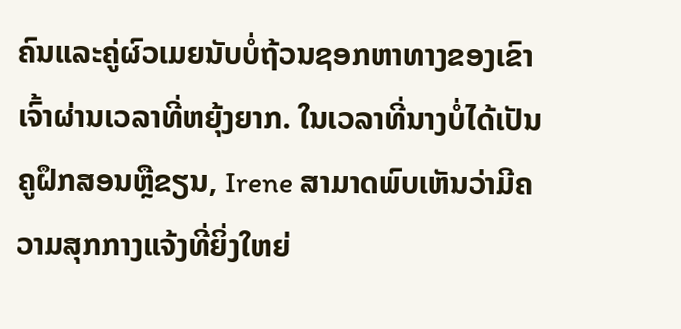ຄົນແລະຄູ່ຜົວເມຍນັບບໍ່ຖ້ວນຊອກຫາທາງຂອງເຂົາເຈົ້າຜ່ານເວລາທີ່ຫຍຸ້ງຍາກ. ໃນເວລາທີ່ນາງບໍ່ໄດ້ເປັນຄູຝຶກສອນຫຼືຂຽນ, Irene ສາມາດພົບເຫັນວ່າມີຄວາມສຸກກາງແຈ້ງທີ່ຍິ່ງໃຫຍ່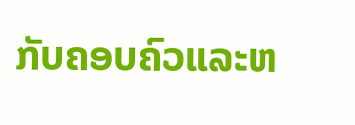ກັບຄອບຄົວແລະຫ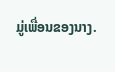ມູ່ເພື່ອນຂອງນາງ.